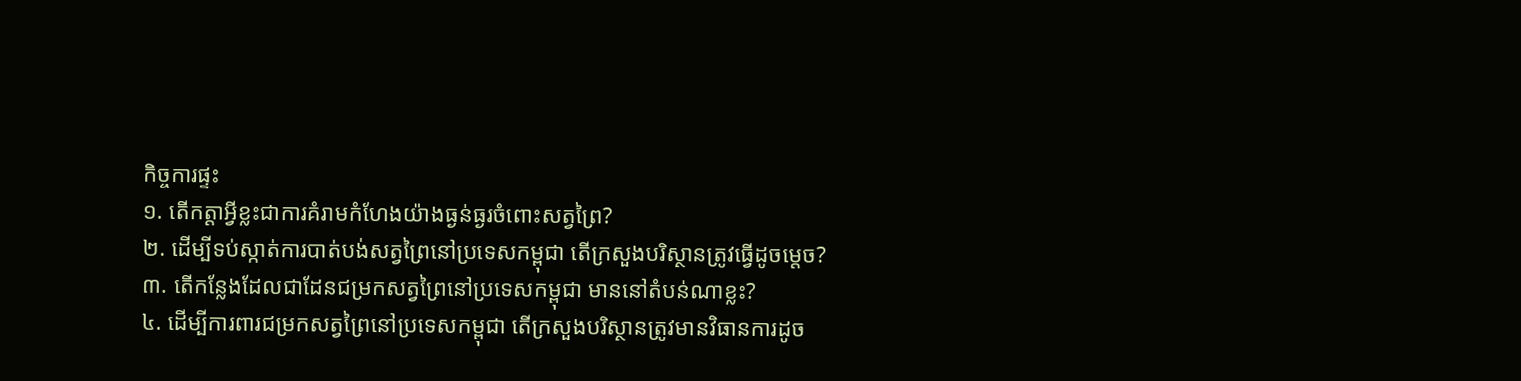កិច្ចការផ្ទះ
១. តើកត្តាអ្វីខ្លះជាការគំរាមកំហែងយ៉ាងធ្ងន់ធ្ងរចំពោះសត្វព្រៃ?
២. ដើម្បីទប់ស្កាត់ការបាត់បង់សត្វព្រៃនៅប្រទេសកម្ពុជា តើក្រសួងបរិស្ថានត្រូវធ្វើដូចម្តេច?
៣. តើកន្លែងដែលជាដែនជម្រកសត្វព្រៃនៅប្រទេសកម្ពុជា មាននៅតំបន់ណាខ្លះ?
៤. ដើម្បីការពារជម្រកសត្វព្រៃនៅប្រទេសកម្ពុជា តើក្រសួងបរិស្ថានត្រូវមានវិធានការដូច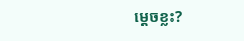ម្តេចខ្លះ?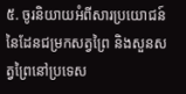៥. ចូរនិយាយអំពីសារប្រយោជន៍នៃដែនជម្រកសត្វព្រៃ និងសួនសត្វព្រៃនៅប្រទេស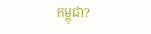កម្ពុជា?